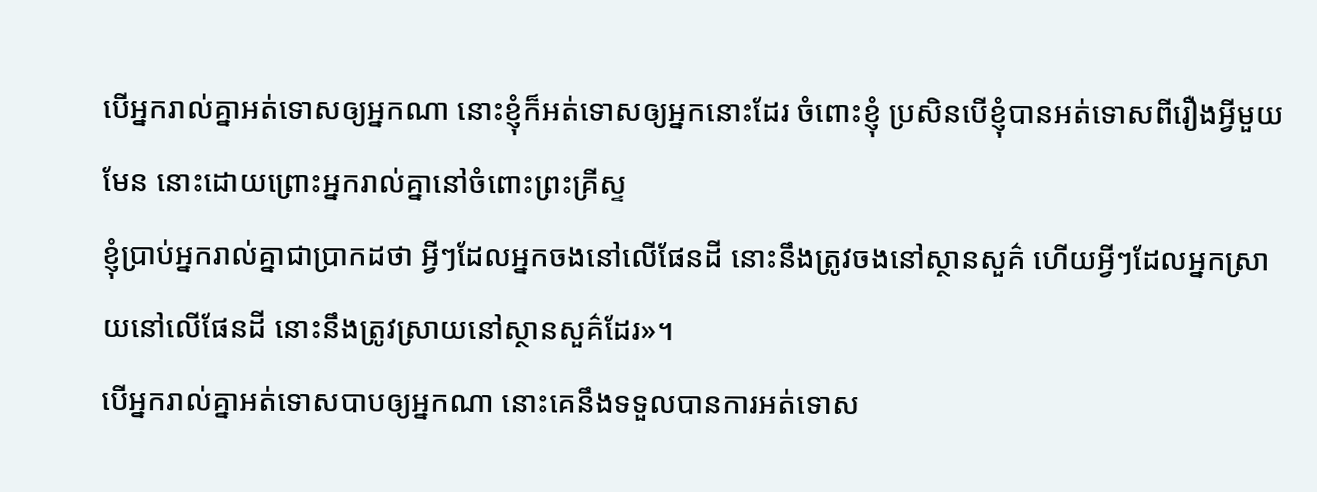បើអ្នករាល់គ្នាអត់ទោសឲ្យអ្នកណា នោះខ្ញុំក៏អត់ទោសឲ្យអ្នកនោះដែរ ចំពោះខ្ញុំ ប្រសិនបើខ្ញុំបានអត់ទោសពីរឿងអ្វីមួយមែន នោះដោយព្រោះអ្នករាល់គ្នានៅចំពោះព្រះគ្រីស្ទ
ខ្ញុំប្រាប់អ្នករាល់គ្នាជាប្រាកដថា អ្វីៗដែលអ្នកចងនៅលើផែនដី នោះនឹងត្រូវចងនៅស្ថានសួគ៌ ហើយអ្វីៗដែលអ្នកស្រាយនៅលើផែនដី នោះនឹងត្រូវស្រាយនៅស្ថានសួគ៌ដែរ»។
បើអ្នករាល់គ្នាអត់ទោសបាបឲ្យអ្នកណា នោះគេនឹងទទួលបានការអត់ទោស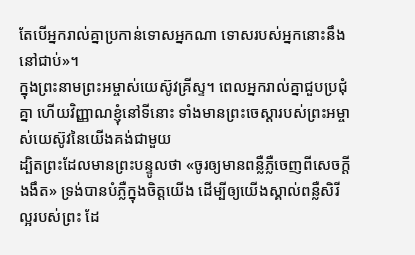តែបើអ្នករាល់គ្នាប្រកាន់ទោសអ្នកណា ទោសរបស់អ្នកនោះនឹងនៅជាប់»។
ក្នុងព្រះនាមព្រះអម្ចាស់យេស៊ូវគ្រីស្ទ។ ពេលអ្នករាល់គ្នាជួបប្រជុំគ្នា ហើយវិញ្ញាណខ្ញុំនៅទីនោះ ទាំងមានព្រះចេស្តារបស់ព្រះអម្ចាស់យេស៊ូវនៃយើងគង់ជាមួយ
ដ្បិតព្រះដែលមានព្រះបន្ទូលថា «ចូរឲ្យមានពន្លឺភ្លឺចេញពីសេចក្តីងងឹត» ទ្រង់បានបំភ្លឺក្នុងចិត្តយើង ដើម្បីឲ្យយើងស្គាល់ពន្លឺសិរីល្អរបស់ព្រះ ដែ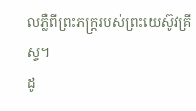លភ្លឺពីព្រះភក្ត្ររបស់ព្រះយេស៊ូវគ្រីស្ទ។
ដូ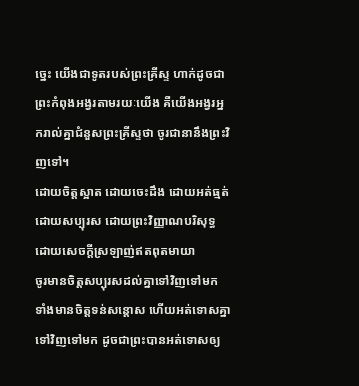ច្នេះ យើងជាទូតរបស់ព្រះគ្រីស្ទ ហាក់ដូចជាព្រះកំពុងអង្វរតាមរយៈយើង គឺយើងអង្វរអ្នករាល់គ្នាជំនួសព្រះគ្រីស្ទថា ចូរជានានឹងព្រះវិញទៅ។
ដោយចិត្តស្អាត ដោយចេះដឹង ដោយអត់ធ្មត់ ដោយសប្បុរស ដោយព្រះវិញ្ញាណបរិសុទ្ធ ដោយសេចក្តីស្រឡាញ់ឥតពុតមាយា
ចូរមានចិត្តសប្បុរសដល់គ្នាទៅវិញទៅមក ទាំងមានចិត្តទន់សន្តោស ហើយអត់ទោសគ្នាទៅវិញទៅមក ដូចជាព្រះបានអត់ទោសឲ្យ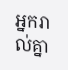អ្នករាល់គ្នា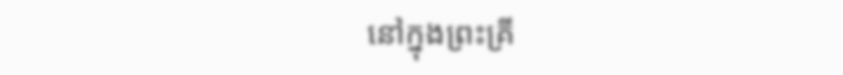នៅក្នុងព្រះគ្រី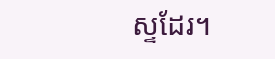ស្ទដែរ។